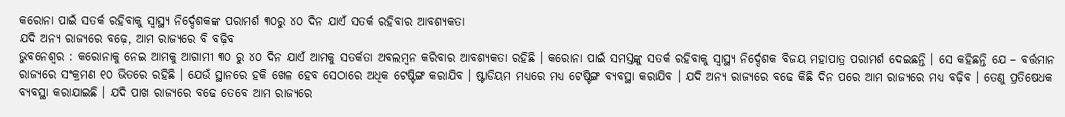କରୋନା ପାଇଁ ସତର୍କ ରହିବାକୁ ସ୍ୱାସ୍ଥ୍ୟ ନିର୍ଦ୍ଦେଶକଙ୍କ ପରାମର୍ଶ ୩୦ରୁ ୪୦ ଦିନ ଯାଏଁ ସତର୍କ ରହିବାର ଆବଶ୍ୟକତା
ଯଦି ଅନ୍ୟ ରାଜ୍ୟରେ ବଢ଼େ, ଆମ ରାଜ୍ୟରେ ବି ବଢ଼ିବ
ଭୁବନେଶ୍ୱର : କରୋନାକୁ ନେଇ ଆମକୁ ଆଗାମୀ ୩୦ ରୁ ୪୦ ଦିନ ଯାଏଁ ଆମକୁ ସତର୍କତା ଅବଲମ୍ବନ କରିବାର ଆବଶ୍ୟକତା ରହିଛି । କରୋନା ପାଇଁ ସମସ୍ତଙ୍କୁ ସତର୍କ ରହିବାକୁ ସ୍ୱାସ୍ଥ୍ୟ ନିର୍ଦ୍ଦେଶକ ବିଜୟ ମହାପାତ୍ର ପରାମର୍ଶ ଦେଇଛନ୍ତି । ସେ କହିଛନ୍ତି ଯେ – ବର୍ତ୍ତମାନ ରାଜ୍ୟରେ ସଂକ୍ରମଣ ୧୦ ଭିତରେ ରହିଛି । ଯେଉଁ ସ୍ଥାନରେ ହକି ଖେଳ ହେବ ସେଠାରେ ଅଧିକ ଟେଷ୍ଟିଙ୍ଗ କରାଯିବ । ଷ୍ଟାଡିୟମ ମଧ୍ୟରେ ମଧ୍ୟ ଟେଷ୍ଟିଙ୍ଗ ବ୍ୟବସ୍ଥା କରାଯିବ । ଯଦି ଅନ୍ୟ ରାଜ୍ୟରେ ବଢେ କିଛି ଦିନ ପରେ ଆମ ରାଜ୍ୟରେ ମଧ୍ୟ ବଢ଼ିବ । ତେଣୁ ପ୍ରତିଷେଧକ ବ୍ୟବସ୍ଥା କରାଯାଇଛି । ଯଦି ପାଖ ରାଜ୍ୟରେ ବଢେ ତେବେ ଆମ ରାଜ୍ୟରେ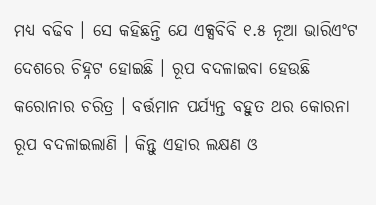ମଧ୍ୟ ବଢିବ । ସେ କହିଛନ୍ତି ଯେ ଏକ୍ସବିବି ୧.୫ ନୂଆ ଭାରିଏଂଟ ଦେଶରେ ଚିହ୍ନଟ ହୋଇଛି । ରୂପ ବଦଳାଇବା ହେଉଛି କରୋନାର ଚରିତ୍ର । ବର୍ତ୍ତମାନ ପର୍ଯ୍ୟନ୍ତ ବହୁତ ଥର କୋରନା ରୂପ ବଦଳାଇଲାଣି । କିନ୍ତୁ ଏହାର ଲକ୍ଷଣ ଓ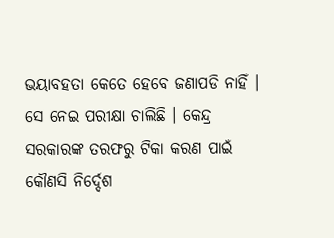ଭୟାବହତା କେତେ ହେବେ ଜଣାପଡି ନାହିଁ । ସେ ନେଇ ପରୀକ୍ଷା ଚାଲିଛି । କେନ୍ଦ୍ର ସରକାରଙ୍କ ତରଫରୁ ଟିକା କରଣ ପାଇଁ କୌଣସି ନିର୍ଦ୍ଦେଶ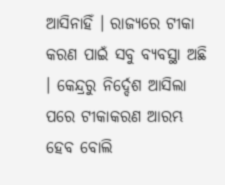ଆସିନାହିଁ । ରାଜ୍ୟରେ ଟୀକା କରଣ ପାଇଁ ସବୁ ବ୍ୟବସ୍ଥା ଅଛି । କେନ୍ଦ୍ରରୁ ନିର୍ଦ୍ଦେଶ ଆସିଲା ପରେ ଟୀକାକରଣ ଆରମ୍ଭ ହେବ ବୋଲି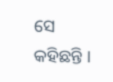ସେ କହିଛନ୍ତି ।